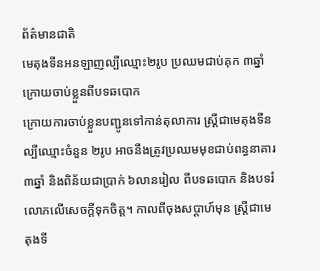ព័ត៌មានជាតិ
មេតុងទីនអនឡាញល្បីឈ្មោះ២រូប ប្រឈមជាប់គុក ៣ឆ្នាំ ក្រោយចាប់ខ្លួនពីបទឆបោក
ក្រោយការចាប់ខ្លួនបញ្ជូនទៅកាន់តុលាការ ស្ត្រីជាមេតុងទីនល្បីឈ្មោះចំនួន ២រូប អាចនឹងត្រូវប្រឈមមុខជាប់ពន្ធនាគារ ៣ឆ្នាំ និងពិន័យជាប្រាក់ ៦លានរៀល ពីបទឆបោក និងបទរំលោភលើសេចក្ដីទុកចិត្ត។ កាលពីចុងសប្ដាហ៍មុន ស្រ្តីជាមេតុងទី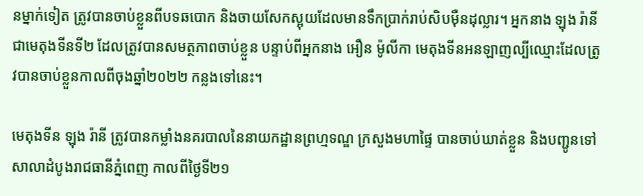នម្នាក់ទៀត ត្រូវបានចាប់ខ្លួនពីបទឆបោក និងចាយសែកស្អុយដែលមានទឹកប្រាក់រាប់សិបម៉ឺនដុល្លារ។ អ្នកនាង ឡុង រ៉ានី ជាមេតុងទីនទី២ ដែលត្រូវបានសមត្ថភាពចាប់ខ្លួន បន្ទាប់ពីអ្នកនាង អឿន ម៉ូលីកា មេតុងទីនអនឡាញល្បីឈ្មោះដែលត្រូវបានចាប់ខ្លួនកាលពីចុងឆ្នាំ២០២២ កន្លងទៅនេះ។

មេតុងទីន ឡុង រ៉ានី ត្រូវបានកម្លាំងនគរបាលនៃនាយកដ្ឋានព្រហ្មទណ្ឌ ក្រសួងមហាផ្ទៃ បានចាប់ឃាត់ខ្លួន និងបញ្ជូនទៅសាលាដំបូងរាជធានីភ្នំពេញ កាលពីថ្ងៃទី២១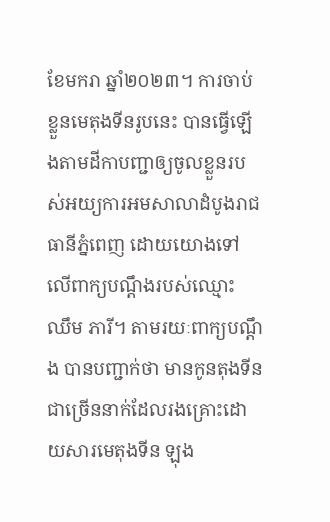ខែមករា ឆ្នាំ២០២៣។ ការចាប់ខ្លួនមេតុងទីនរូបនេះ បានធ្វើឡើងតាមដីកាបញ្ជាឲ្យចូលខ្លួនរបស់អយ្យការអមសាលាដំបូងរាជធានីភ្នំពេញ ដោយយោងទៅលើពាក្យបណ្ដឹងរបស់ឈ្មោះ ឈឹម ភារី។ តាមរយៈពាក្យបណ្ដឹង បានបញ្ជាក់ថា មានកូនតុងទីនជាច្រើននាក់ដែលរងគ្រោះដោយសារមេតុងទីន ឡុង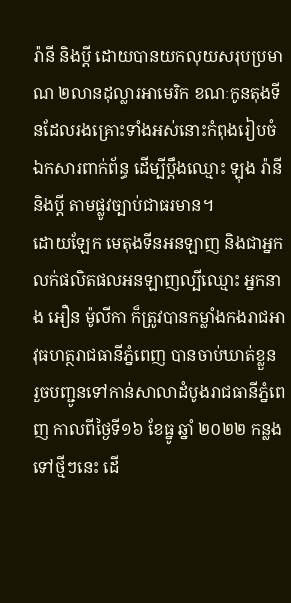រ៉ានី និងប្ដី ដោយបានយកលុយសរុបប្រមាណ ២លានដុល្លារអាមេរិក ខណៈកូនតុងទីនដែលរងគ្រោះទាំងអស់នោះកំពុងរៀបចំឯកសារពាក់ព័ន្ធ ដើម្បីប្ដឹងឈ្មោះ ឡុង រ៉ានី និងប្តី តាមផ្លូវច្បាប់ជាធរមាន។
ដោយឡែក មេតុងទីនអនឡាញ និងជាអ្នកលក់ផលិតផលអនឡាញល្បីឈ្មោះ អ្នកនាង អឿន ម៉ូលីកា ក៏ត្រូវបានកម្លាំងកងរាជអាវុធហត្ថរាជធានីភ្នំពេញ បានចាប់ឃាត់ខ្លួន រួចបញ្ជូនទៅកាន់សាលាដំបូងរាជធានីភ្នំពេញ កាលពីថ្ងៃទី១៦ ខែធ្នូ ឆ្នាំ ២០២២ កន្លងទៅថ្មីៗនេះ ដើ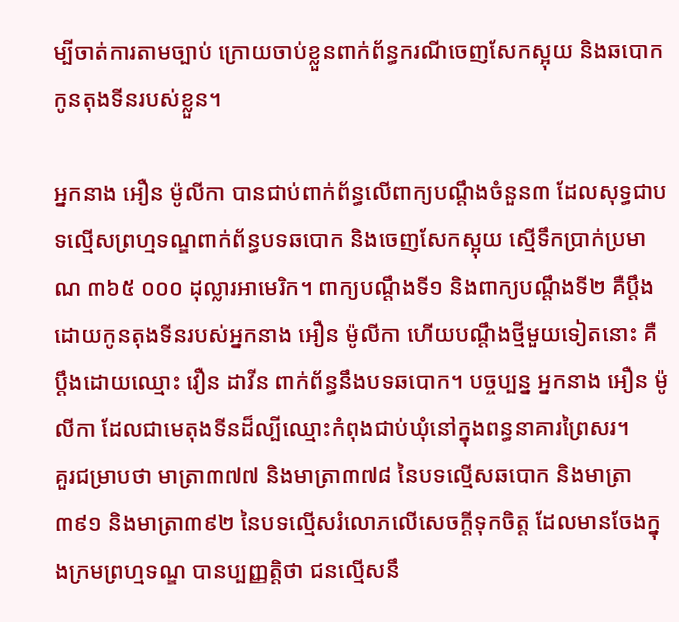ម្បីចាត់ការតាមច្បាប់ ក្រោយចាប់ខ្លួនពាក់ព័ន្ធករណីចេញសែកស្អុយ និងឆបោកកូនតុងទីនរបស់ខ្លួន។

អ្នកនាង អឿន ម៉ូលីកា បានជាប់ពាក់ព័ន្ធលើពាក្យបណ្តឹងចំនួន៣ ដែលសុទ្ធជាបទល្មើសព្រហ្មទណ្ឌពាក់ព័ន្ធបទឆបោក និងចេញសែកស្អុយ ស្មើទឹកប្រាក់ប្រមាណ ៣៦៥ ០០០ ដុល្លារអាមេរិក។ ពាក្យបណ្តឹងទី១ និងពាក្យបណ្ដឹងទី២ គឺប្ដឹងដោយកូនតុងទីនរបស់អ្នកនាង អឿន ម៉ូលីកា ហើយបណ្ដឹងថ្មីមួយទៀតនោះ គឺប្ដឹងដោយឈ្មោះ វឿន ដាវីន ពាក់ព័ន្ធនឹងបទឆបោក។ បច្ចប្បន្ន អ្នកនាង អឿន ម៉ូលីកា ដែលជាមេតុងទីនដ៏ល្បីឈ្មោះកំពុងជាប់ឃុំនៅក្នុងពន្ធនាគារព្រៃសរ។
គួរជម្រាបថា មាត្រា៣៧៧ និងមាត្រា៣៧៨ នៃបទល្មើសឆបោក និងមាត្រា៣៩១ និងមាត្រា៣៩២ នៃបទល្មើសរំលោភលើសេចក្ដីទុកចិត្ត ដែលមានចែងក្នុងក្រមព្រហ្មទណ្ឌ បានប្បញ្ញត្តិថា ជនល្មើសនឹ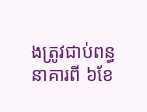ងត្រូវជាប់ពន្ធនាគារពី ៦ខែ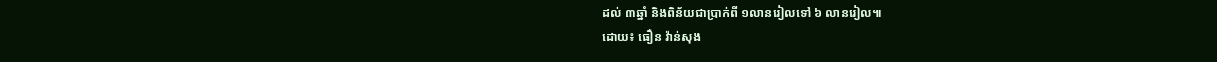ដល់ ៣ឆ្នាំ និងពិន័យជាប្រាក់ពី ១លានរៀលទៅ ៦ លានរៀល៕
ដោយ៖ ធឿន វ៉ាន់សុង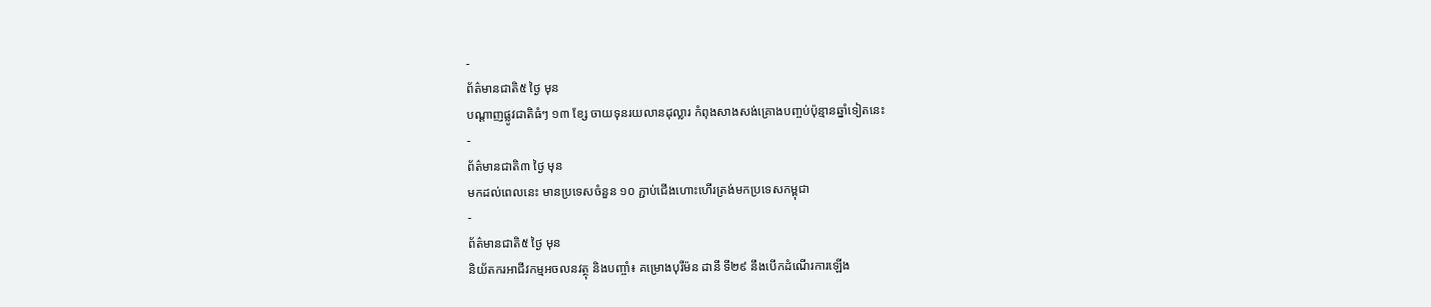-
ព័ត៌មានជាតិ៥ ថ្ងៃ មុន
បណ្តាញផ្លូវជាតិធំៗ ១៣ ខ្សែ ចាយទុនរយលានដុល្លារ កំពុងសាងសង់គ្រោងបញ្ចប់ប៉ុន្មានឆ្នាំទៀតនេះ
-
ព័ត៌មានជាតិ៣ ថ្ងៃ មុន
មកដល់ពេលនេះ មានប្រទេសចំនួន ១០ ភ្ជាប់ជើងហោះហើរត្រង់មកប្រទេសកម្ពុជា
-
ព័ត៌មានជាតិ៥ ថ្ងៃ មុន
និយ័តករអាជីវកម្មអចលនវត្ថុ និងបញ្ចាំ៖ គម្រោងបុរីម៉ន ដានី ទី២៩ នឹងបើកដំណើរការឡើង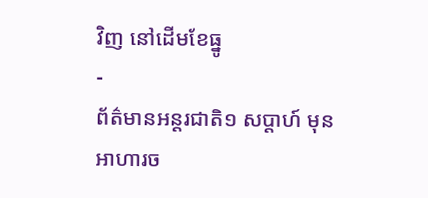វិញ នៅដើមខែធ្នូ
-
ព័ត៌មានអន្ដរជាតិ១ សប្តាហ៍ មុន
អាហារច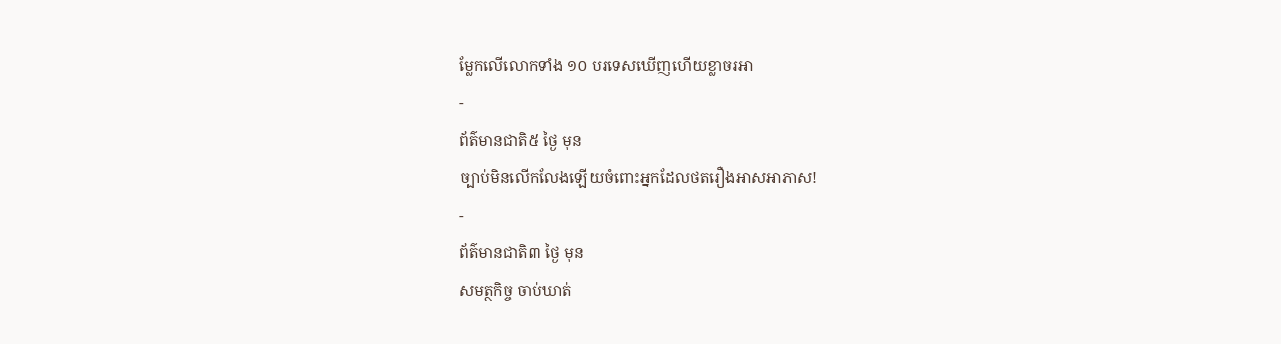ម្លែកលើលោកទាំង ១០ បរទេសឃើញហើយខ្លាចរអា
-
ព័ត៌មានជាតិ៥ ថ្ងៃ មុន
ច្បាប់មិនលើកលែងឡើយចំពោះអ្នកដែលថតរឿងអាសអាភាស!
-
ព័ត៌មានជាតិ៣ ថ្ងៃ មុន
សមត្ថកិច្ច ចាប់ឃាត់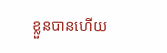ខ្លួនបានហើយ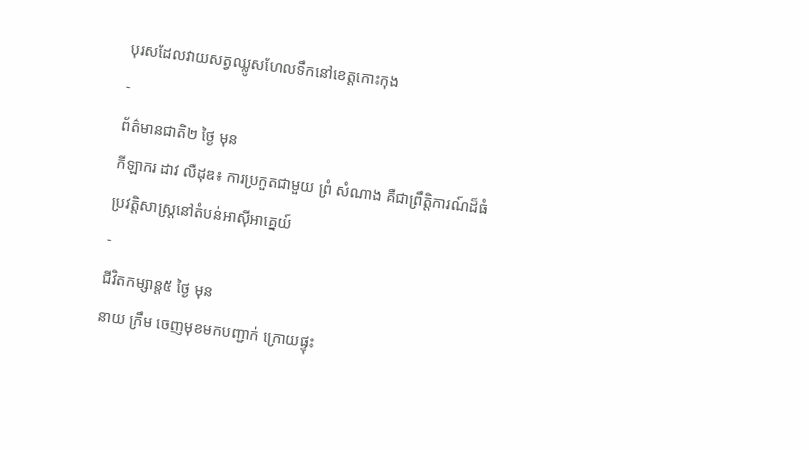បុរសដែលវាយសត្វឈ្លូសហែលទឹកនៅខេត្តកោះកុង
-
ព័ត៌មានជាតិ២ ថ្ងៃ មុន
កីឡាករ ដាវ លឺដុឌ៖ ការប្រកួតជាមួយ ព្រំ សំណាង គឺជាព្រឹត្តិការណ៍ដ៏ធំប្រវត្តិសាស្ត្រនៅតំបន់អាស៊ីអាគ្នេយ៍
-
ជីវិតកម្សាន្ដ៥ ថ្ងៃ មុន
នាយ ក្រឹម ចេញមុខមកបញ្ជាក់ ក្រោយផ្ទុះ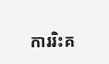ការរិះគ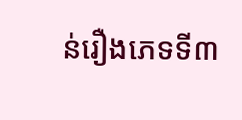ន់រឿងភេទទី៣